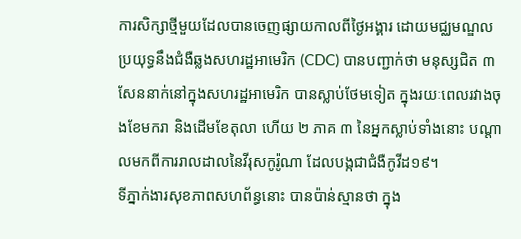ការសិក្សាថ្មីមួយដែលបានចេញផ្សាយកាលពីថ្ងៃអង្គារ ដោយមជ្ឈមណ្ឌលប្រយុទ្ធនឹងជំងឺឆ្លងសហរដ្ឋអាមេរិក (CDC) បានបញ្ជាក់ថា មនុស្សជិត ៣ សែននាក់នៅក្នុងសហរដ្ឋអាមេរិក បានស្លាប់ថែមទៀត ក្នុងរយៈពេលរវាងចុងខែមករា និងដើមខែតុលា ហើយ ២ ភាគ ៣ នៃអ្នកស្លាប់ទាំងនោះ បណ្តាលមកពីការរាលដាលនៃវីរុសកូរ៉ូណា ដែលបង្កជាជំងឺកូវីដ១៩។
ទីភ្នាក់ងារសុខភាពសហព័ន្ធនោះ បានប៉ាន់ស្មានថា ក្នុង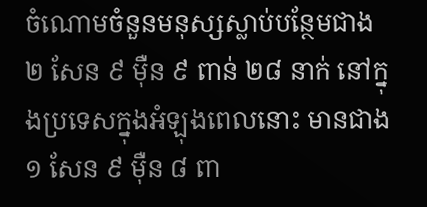ចំណោមចំនួនមនុស្សស្លាប់បន្ថែមជាង ២ សែន ៩ ម៉ឺន ៩ ពាន់ ២៨ នាក់ នៅក្នុងប្រទេសក្នុងអំឡុងពេលនោះ មានជាង ១ សែន ៩ ម៉ឺន ៨ ពា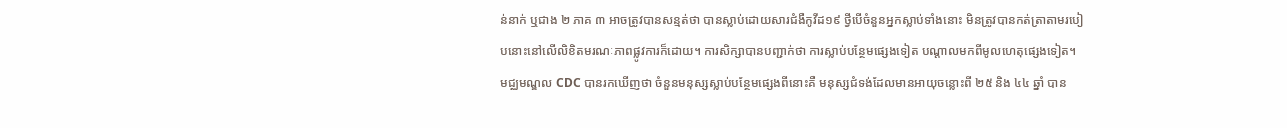ន់នាក់ ឬជាង ២ ភាគ ៣ អាចត្រូវបានសន្មត់ថា បានស្លាប់ដោយសារជំងឺកូវីដ១៩ ថ្វីបើចំនួនអ្នកស្លាប់ទាំងនោះ មិនត្រូវបានកត់ត្រាតាមរបៀបនោះនៅលើលិខិតមរណៈភាពផ្លូវការក៏ដោយ។ ការសិក្សាបានបញ្ជាក់ថា ការស្លាប់បន្ថែមផ្សេងទៀត បណ្តាលមកពីមូលហេតុផ្សេងទៀត។
មជ្ឈមណ្ឌល CDC បានរកឃើញថា ចំនួនមនុស្សស្លាប់បន្ថែមផ្សេងពីនោះគឺ មនុស្សជំទង់ដែលមានអាយុចន្លោះពី ២៥ និង ៤៤ ឆ្នាំ បាន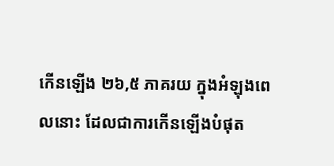កើនឡើង ២៦,៥ ភាគរយ ក្នុងអំឡុងពេលនោះ ដែលជាការកើនឡើងបំផុត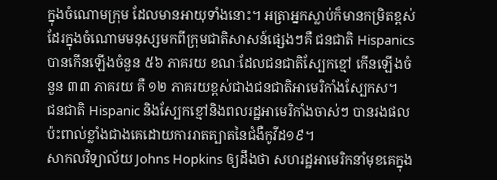ក្នុងចំណោមក្រុម ដែលមានអាយុទាំងនោះ។ អត្រាអ្នកស្លាប់ក៏មានកម្រិតខ្ពស់ដែរក្នុងចំណោមមនុស្សមកពីក្រុមជាតិសាសន៍ផ្សេងៗគឺ ជនជាតិ Hispanics បានកើនឡើងចំនួន ៥៦ ភាគរយ ខណៈដែលជនជាតិស្បែកខ្មៅ កើនឡើងចំនួន ៣៣ ភាគរយ គឺ ១២ ភាគរយខ្ពស់ជាងជនជាតិអាមេរិកាំងស្បែកស។
ជនជាតិ Hispanic និងស្បែកខ្មៅនិងពលរដ្ឋអាមេរិកាំងចាស់ៗ បានរងផលប៉ះពាល់ខ្លាំងជាងគេដោយការរាតត្បាតនៃជំងឺកូវីដ១៩។
សាកលវិទ្យាល័យ Johns Hopkins ឲ្យដឹងថា សហរដ្ឋអាមេរិកនាំមុខគេក្នុង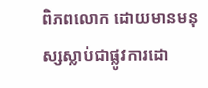ពិភពលោក ដោយមានមនុស្សស្លាប់ជាផ្លូវការដោ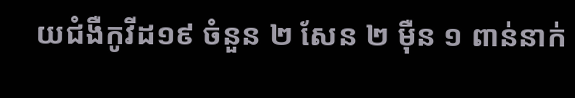យជំងឺកូវីដ១៩ ចំនួន ២ សែន ២ ម៉ឺន ១ ពាន់នាក់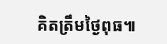គិតត្រឹមថ្ងៃពុធ៕